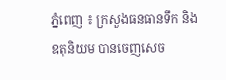ភ្នំពេញ ៖ ក្រសួងធនធានទឹក និងឧតុនិយម បានចេញសេច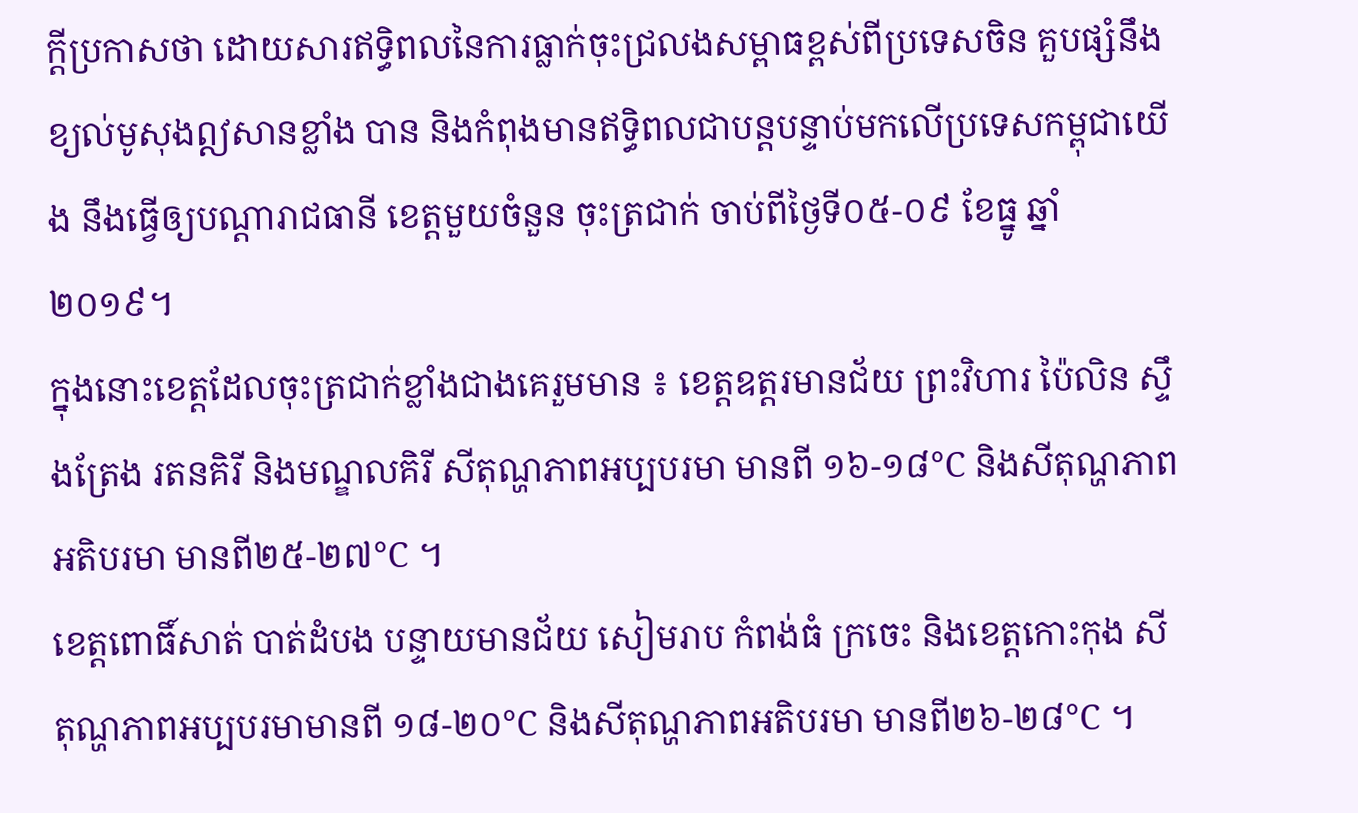ក្តីប្រកាសថា ដោយសារឥទ្ធិពលនៃការធ្លាក់ចុះជ្រលងសម្ពាធខ្ពស់ពីប្រទេសចិន គួបផ្សំនឹងខ្យល់មូសុងឦសានខ្លាំង បាន និងកំពុងមានឥទ្ធិពលជាបន្តបន្ទាប់មកលើប្រទេសកម្ពុជាយើង នឹងធ្វើឲ្យបណ្តារាជធានី ខេត្តមួយចំនួន ចុះត្រជាក់ ចាប់ពីថ្ងៃទី០៥-០៩ ខែធ្នូ ឆ្នាំ២០១៩។
ក្នុងនោះខេត្តដែលចុះត្រជាក់ខ្លាំងជាងគេរួមមាន ៖ ខេត្តឧត្តរមានជ័យ ព្រះវិហារ ប៉ៃលិន ស្ទឹងត្រែង រតនគិរី និងមណ្ឌលគិរី សីតុណ្ហភាពអប្បបរមា មានពី ១៦-១៨°C និងសីតុណ្ហភាពអតិបរមា មានពី២៥-២៧°C ។
ខេត្តពោធិ៍សាត់ បាត់ដំបង បន្ទាយមានជ័យ សៀមរាប កំពង់ធំ ក្រចេះ និងខេត្តកោះកុង សីតុណ្ហភាពអប្បបរមាមានពី ១៨-២០°C និងសីតុណ្ហភាពអតិបរមា មានពី២៦-២៨°C ។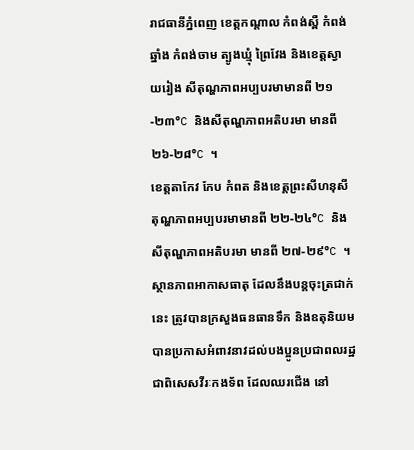រាជធានីភ្នំពេញ ខេត្តកណ្តាល កំពង់ស្ពឺ កំពង់ឆ្នាំង កំពង់ចាម ត្បូងឃ្មុំ ព្រៃវែង និងខេត្តស្វាយរៀង សីតុណ្ហភាពអប្បបរមាមានពី ២១-២៣°C និងសីតុណ្ហភាពអតិបរមា មានពី ២៦-២៨°C ។
ខេត្តតាកែវ កែប កំពត និងខេត្តព្រះសីហនុសីតុណ្ហភាពអប្បបរមាមានពី ២២-២៤°C និងសីតុណ្ហភាពអតិបរមា មានពី ២៧-២៩°C ។
ស្ថានភាពអាកាសធាតុ ដែលនឹងបន្តចុះត្រជាក់នេះ ត្រូវបានក្រសួងធនធានទឹក និងឧតុនិយម បានប្រកាសអំពាវនាវដល់បងប្អូនប្រជាពលរដ្ឋ ជាពិសេសវីរៈកងទ័ព ដែលឈរជើង នៅ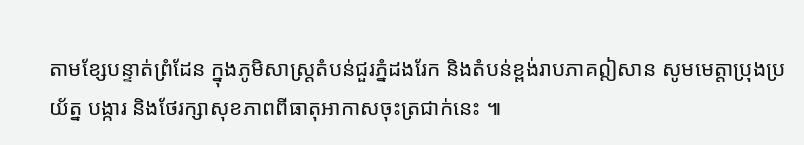តាមខ្សែបន្ទាត់ព្រំដែន ក្នុងភូមិសាស្ត្រតំបន់ជួរភ្នំដងរែក និងតំបន់ខ្ពង់រាបភាគឦសាន សូមមេត្តាប្រុងប្រយ័ត្ន បង្ការ និងថែរក្សាសុខភាពពីធាតុអាកាសចុះត្រជាក់នេះ ៕